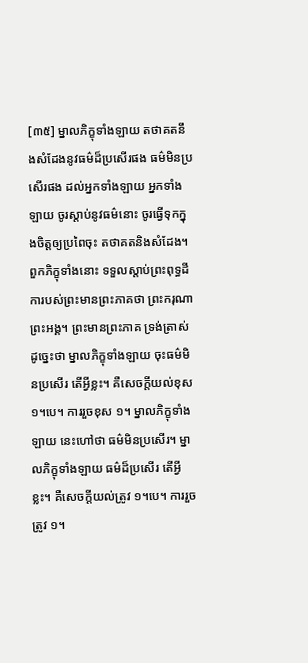[៣៥] ម្នាលភិក្ខុទាំងឡាយ តថាគតនឹងសំដែងនូវធម៌ដ៏ប្រសើរផង ធម៌មិនប្រសើរផង ដល់អ្នកទាំងឡាយ អ្នកទាំងឡាយ ចូរស្តាប់នូវធម៌នោះ ចូរធ្វើទុកក្នុងចិត្តឲ្យប្រពៃចុះ តថាគតនិងសំដែង។ ពួកភិក្ខុទាំងនោះ ទទួលស្តាប់ព្រះពុទ្ធដីការបស់ព្រះមានព្រះភាគថា ព្រះករុណា ព្រះអង្គ។ ព្រះមានព្រះភាគ ទ្រង់ត្រាស់ដូច្នេះថា ម្នាលភិក្ខុទាំងឡាយ ចុះធម៌មិនប្រសើរ តើអ្វីខ្លះ។ គឺសេចក្តីយល់ខុស ១។បេ។ ការរួចខុស ១។ ម្នាលភិក្ខុទាំងឡាយ នេះហៅថា ធម៌មិនប្រសើរ។ ម្នាលភិក្ខុទាំងឡាយ ធម៌ដ៏ប្រសើរ តើអ្វីខ្លះ។ គឺសេចក្តីយល់ត្រូវ ១។បេ។ ការរួចត្រូវ ១។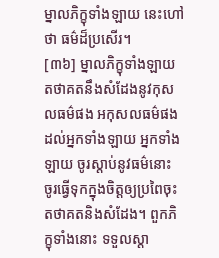ម្នាលភិក្ខុទាំងឡាយ នេះហៅថា ធម៌ដ៏ប្រសើរ។
[៣៦] ម្នាលភិក្ខុទាំងឡាយ តថាគតនឹងសំដែងនូវកុសលធម៌ផង អកុសលធម៌ផង ដល់អ្នកទាំងឡាយ អ្នកទាំងឡាយ ចូរស្តាប់នូវធម៌នោះ ចូរធ្វើទុកក្នុងចិត្តឲ្យប្រពៃចុះ តថាគតនិងសំដែង។ ពួកភិក្ខុទាំងនោះ ទទួលស្តា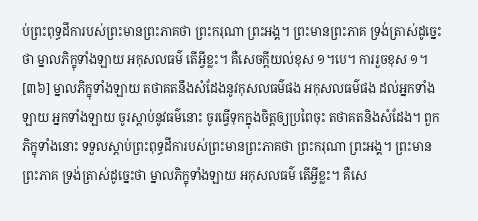ប់ព្រះពុទ្ធដីការបស់ព្រះមានព្រះភាគថា ព្រះករុណា ព្រះអង្គ។ ព្រះមានព្រះភាគ ទ្រង់ត្រាស់ដូច្នេះថា ម្នាលភិក្ខុទាំងឡាយ អកុសលធម៌ តើអ្វីខ្លះ។ គឺសេចក្តីយល់ខុស ១។បេ។ ការរួចខុស ១។
[៣៦] ម្នាលភិក្ខុទាំងឡាយ តថាគតនឹងសំដែងនូវកុសលធម៌ផង អកុសលធម៌ផង ដល់អ្នកទាំងឡាយ អ្នកទាំងឡាយ ចូរស្តាប់នូវធម៌នោះ ចូរធ្វើទុកក្នុងចិត្តឲ្យប្រពៃចុះ តថាគតនិងសំដែង។ ពួកភិក្ខុទាំងនោះ ទទួលស្តាប់ព្រះពុទ្ធដីការបស់ព្រះមានព្រះភាគថា ព្រះករុណា ព្រះអង្គ។ ព្រះមានព្រះភាគ ទ្រង់ត្រាស់ដូច្នេះថា ម្នាលភិក្ខុទាំងឡាយ អកុសលធម៌ តើអ្វីខ្លះ។ គឺសេ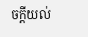ចក្តីយល់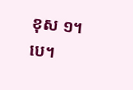ខុស ១។បេ។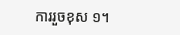ការរួចខុស ១។